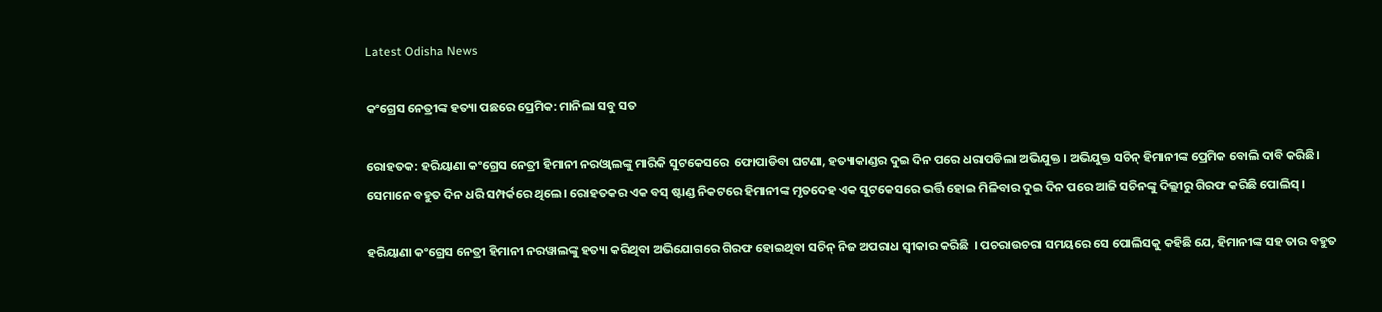Latest Odisha News

କଂଗ୍ରେସ ନେତ୍ରୀଙ୍କ ହତ୍ୟା ପଛରେ ପ୍ରେମିକ: ମାନିଲା ସବୁ ସତ

ରୋହତକ: ହରିୟାଣା କଂଗ୍ରେସ ନେତ୍ରୀ ହିମାନୀ ନରଓ୍ବାଲଙ୍କୁ ମାରିକି ସୁଟକେସରେ  ଫୋପାଡିବା ଘଟଣା, ହତ୍ୟାକାଣ୍ଡର ଦୁଇ ଦିନ ପରେ ଧରାପଡିଲା ଅଭିଯୁକ୍ତ । ଅଭିଯୁକ୍ତ ସଚିନ୍ ହିମାନୀଙ୍କ ପ୍ରେମିକ ବୋଲି ଦାବି କରିଛି। ସେମାନେ ବହୁତ ଦିନ ଧରି ସମ୍ପର୍କରେ ଥିଲେ। ରୋହତକର ଏକ ବସ୍ ଷ୍ଟାଣ୍ଡ ନିକଟରେ ହିମାନୀଙ୍କ ମୃତଦେହ ଏକ ସୁଟକେସରେ ଭର୍ତ୍ତି ହୋଇ ମିଳିବାର ଦୁଇ ଦିନ ପରେ ଆଜି ସଚିନଙ୍କୁ ଦିଲ୍ଲୀରୁ ଗିରଫ କରିଛି ପୋଲିସ୍ ।

ହରିୟାଣା କଂଗ୍ରେସ ନେତ୍ରୀ ହିମାନୀ ନରୱାଲଙ୍କୁ ହତ୍ୟା କରିଥିବା ଅଭିଯୋଗରେ ଗିରଫ ହୋଇଥିବା ସଚିନ୍ ନିଜ ଅପରାଧ ସ୍ୱୀକାର କରିଛି  । ପଚରାଉଚରା ସମୟରେ ସେ ପୋଲିସକୁ କହିଛି ଯେ, ହିମାନୀଙ୍କ ସହ ତାର ବହୁତ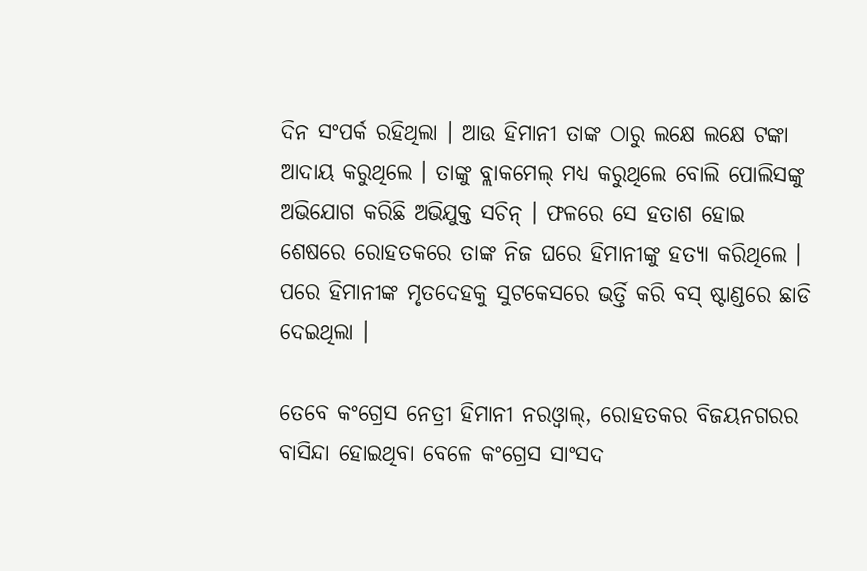ଦିନ ସଂପର୍କ ରହିଥିଲା । ଆଉ ହିମାନୀ ତାଙ୍କ ଠାରୁ ଲକ୍ଷେ ଲକ୍ଷେ ଟଙ୍କା ଆଦାୟ କରୁଥିଲେ । ତାଙ୍କୁ ବ୍ଲାକମେଲ୍ ମଧ୍ୟ କରୁଥିଲେ ବୋଲି ପୋଲିସଙ୍କୁ ଅଭିଯୋଗ କରିଛି ଅଭିଯୁକ୍ତ ସଚିନ୍ । ଫଳରେ ସେ ହତାଶ ହୋଇ ଶେଷରେ ରୋହତକରେ ତାଙ୍କ ନିଜ ଘରେ ହିମାନୀଙ୍କୁ ହତ୍ୟା କରିଥିଲେ । ପରେ ହିମାନୀଙ୍କ ମୃତଦେହକୁ ସୁଟକେସରେ ଭର୍ତ୍ତି କରି ବସ୍ ଷ୍ଟାଣ୍ଡରେ ଛାଡି ଦେଇଥିଲା ।

ତେବେ କଂଗ୍ରେସ ନେତ୍ରୀ ହିମାନୀ ନରଓ୍ବାଲ୍, ରୋହତକର ବିଜୟନଗରର ବାସିନ୍ଦା ହୋଇଥିବା ବେଳେ କଂଗ୍ରେସ ସାଂସଦ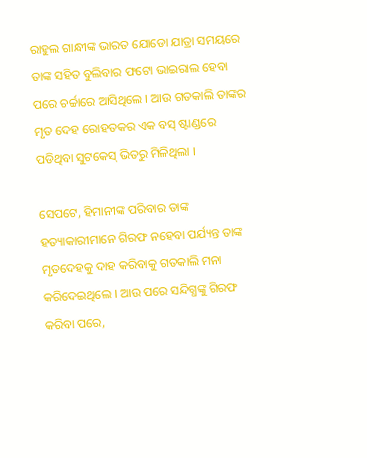ରାହୁଲ ଗାନ୍ଧୀଙ୍କ ଭାରତ ଯୋଡୋ ଯାତ୍ରା ସମୟରେ ତାଙ୍କ ସହିତ ବୁଲିବାର ଫଟୋ ଭାଇରାଲ ହେବା ପରେ ଚର୍ଚ୍ଚାରେ ଆସିଥିଲେ । ଆଉ ଗତକାଲି ତାଙ୍କର ମୃତ ଦେହ ରୋହତକର ଏକ ବସ୍ ଷ୍ଟାଣ୍ଡରେ ପଡିଥିବା ସୁଟକେସ୍ ଭିତରୁ ମିଳିଥିଲା ।

ସେପଟେ, ହିମାନୀଙ୍କ ପରିବାର ତାଙ୍କ ହତ୍ୟାକାରୀମାନେ ଗିରଫ ନହେବା ପର୍ଯ୍ୟନ୍ତ ତାଙ୍କ ମୃତଦେହକୁ ଦାହ କରିବାକୁ ଗତକାଲି ମନା କରିଦେଇଥିଲେ । ଆଉ ପରେ ସନ୍ଦିଗ୍ଧଙ୍କୁ ଗିରଫ କରିବା ପରେ,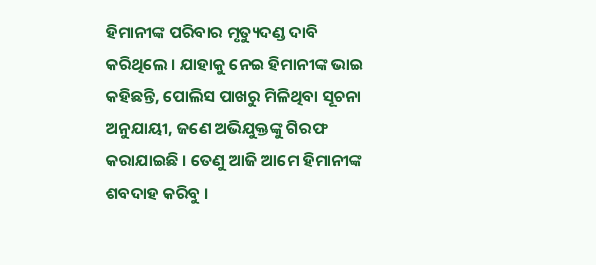ହିମାନୀଙ୍କ ପରିବାର ମୃତ୍ୟୁଦଣ୍ଡ ଦାବି କରିଥିଲେ । ଯାହାକୁ ନେଇ ହିମାନୀଙ୍କ ଭାଇ କହିଛନ୍ତି, ପୋଲିସ ପାଖରୁ ମିଳିଥିବା ସୂଚନା ଅନୁଯାୟୀ, ଜଣେ ଅଭିଯୁକ୍ତଙ୍କୁ ଗିରଫ କରାଯାଇଛି । ତେଣୁ ଆଜି ଆମେ ହିମାନୀଙ୍କ ଶବଦାହ କରିବୁ ।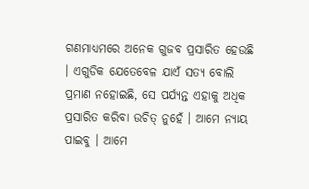ଗଣମାଧ୍ୟମରେ ଅନେକ ଗୁଜବ ପ୍ରସାରିତ ହେଉଛି । ଏଗୁଡିକ ଯେତେବେଳ ଯାଏଁ ସତ୍ୟ ବୋଲି ପ୍ରମାଣ ନହୋଇଛି, ସେ ପର୍ଯ୍ୟନ୍ତ ଏହାକୁ ଅଧିକ ପ୍ରସାରିତ କରିବା ଉଚିତ୍ ନୁହେଁ । ଆମେ ନ୍ୟାୟ ପାଇବୁ । ଆମେ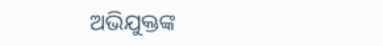ଅଭିଯୁକ୍ତଙ୍କ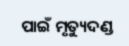ପାଇଁ ମୃତ୍ୟୁଦଣ୍ଡ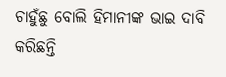ଚାହୁଁଛୁ ବୋଲି ହିମାନୀଙ୍କ ଭାଇ ଦାବି କରିଛନ୍ତି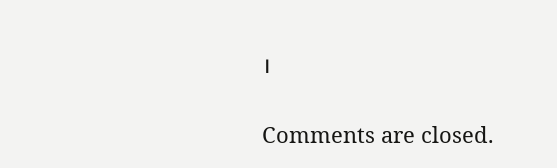।

Comments are closed.